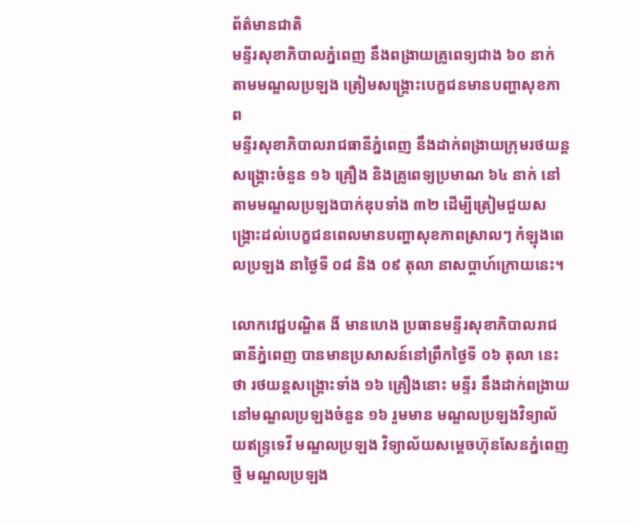ព័ត៌មានជាតិ
មន្ទីរសុខាភិបាលភ្នំពេញ នឹងពង្រាយគ្រូពេទ្យជាង ៦០ នាក់ តាមមណ្ឌលប្រឡង ត្រៀមសង្គ្រោះបេក្ខជនមានបញ្ហាសុខភាព
មន្ទីរសុខាភិបាលរាជធានីភ្នំពេញ នឹងដាក់ពង្រាយក្រុមរថយន្តសង្គ្រោះចំនួន ១៦ គ្រឿង និងគ្រូពេទ្យប្រមាណ ៦៤ នាក់ នៅតាមមណ្ឌលប្រឡងបាក់ឌុបទាំង ៣២ ដើម្បីត្រៀមជួយសង្គ្រោះដល់បេក្ខជនពេលមានបញ្ហាសុខភាពស្រាលៗ កំឡុងពេលប្រឡង នាថ្ងៃទី ០៨ និង ០៩ តុលា នាសប្ដាហ៍ក្រោយនេះ។

លោកវេជ្ជបណ្ឌិត ងី មានហេង ប្រធានមន្ទីរសុខាភិបាលរាជធានីភ្នំពេញ បានមានប្រសាសន៍នៅព្រឹកថ្ងៃទី ០៦ តុលា នេះថា រថយន្តសង្គ្រោះទាំង ១៦ គ្រឿងនោះ មន្ទីរ នឹងដាក់ពង្រាយនៅមណ្ឌលប្រឡងចំនួន ១៦ រួមមាន មណ្ឌលប្រឡងវិទ្យាល័យឥន្ទ្រទេវី មណ្ឌលប្រឡង វិទ្យាល័យសម្តេចហ៊ុនសែនភ្នំពេញថ្មី មណ្ឌលប្រឡង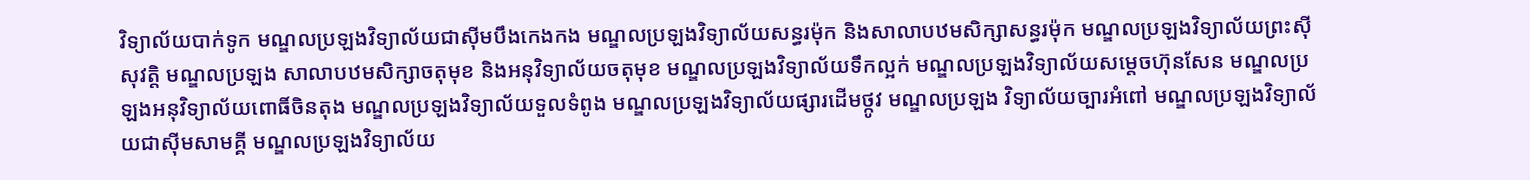វិទ្យាល័យបាក់ទូក មណ្ឌលប្រឡងវិទ្យាល័យជាស៊ីមបឹងកេងកង មណ្ឌលប្រឡងវិទ្យាល័យសន្ធរម៉ុក និងសាលាបឋមសិក្សាសន្ធរម៉ុក មណ្ឌលប្រឡងវិទ្យាល័យព្រះស៊ីសុវត្តិ មណ្ឌលប្រឡង សាលាបឋមសិក្សាចតុមុខ និងអនុវិទ្យាល័យចតុមុខ មណ្ឌលប្រឡងវិទ្យាល័យទឹកល្អក់ មណ្ឌលប្រឡងវិទ្យាល័យសម្តេចហ៊ុនសែន មណ្ឌលប្រឡងអនុវិទ្យាល័យពោធិ៍ចិនតុង មណ្ឌលប្រឡងវិទ្យាល័យទួលទំពូង មណ្ឌលប្រឡងវិទ្យាល័យផ្សារដើមថ្កូវ មណ្ឌលប្រឡង វិទ្យាល័យច្បារអំពៅ មណ្ឌលប្រឡងវិទ្យាល័យជាស៊ីមសាមគ្គី មណ្ឌលប្រឡងវិទ្យាល័យ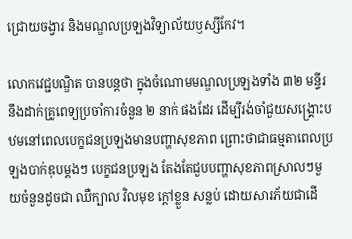ជ្រោយចង្វារ និងមណ្ឌលប្រឡងវិទ្យាល័យឫស្សីកែវ។

លោកវេជ្ជបណ្ឌិត បានបន្តថា ក្នុងចំណោមមណ្ឌលប្រឡងទាំង ៣២ មន្ទីរ នឹងដាក់គ្រូពេទ្យប្រចាំការចំនួន ២ នាក់ ផងដែរ ដើម្បីរង់ចាំជួយសង្គ្រោះបឋមនៅពេលបេក្ខជនប្រឡងមានបញ្ហាសុខភាព ព្រោះថាជាធម្មតាពេលប្រឡងបាក់ឌុបម្តងៗ បេក្ខជនប្រឡង តែងតែជួបបញ្ហាសុខភាពស្រាលៗមួយចំនួនដូចជា ឈឺក្បាល វិលមុខ ក្តៅខ្លួន សន្លប់ ដោយសារភ័យជាដើ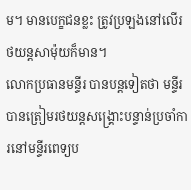ម។ មានបេក្ខជនខ្លះ ត្រូវប្រឡងនៅលើរថយន្តសាម៉ុយក៏មាន។
លោកប្រធានមន្ទីរ បានបន្តទៀតថា មន្ទីរ បានត្រៀមរថយន្តសង្គ្រោះបន្ទាន់ប្រចាំការនៅមន្ទីរពេទ្យប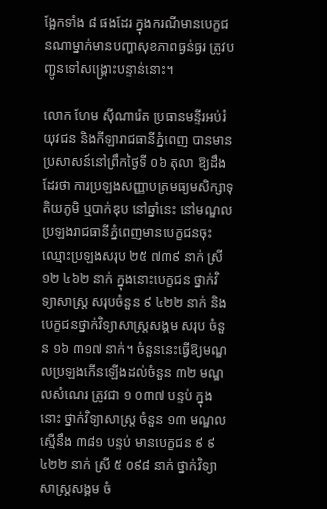ង្អែកទាំង ៨ ផងដែរ ក្នុងករណីមានបេក្ខជនណាម្នាក់មានបញ្ហាសុខភាពធ្ងន់ធ្ងរ ត្រូវបញ្ជូនទៅសង្គ្រោះបន្ទាន់នោះ។

លោក ហែម ស៊ីណារ៉េត ប្រធានមន្ទីរអប់រំ យុវជន និងកីឡារាជធានីភ្នំពេញ បានមានប្រសាសន៍នៅព្រឹកថ្ងៃទី ០៦ តុលា ឱ្យដឹងដែរថា ការប្រឡងសញ្ញាបត្រមធ្យមសិក្សាទុតិយភូមិ ឬបាក់ឌុប នៅឆ្នាំនេះ នៅមណ្ឌលប្រឡងរាជធានីភ្នំពេញមានបេក្ខជនចុះឈ្មោះប្រឡងសរុប ២៥ ៧៣៩ នាក់ ស្រី ១២ ៤៦២ នាក់ ក្នុងនោះបេក្ខជន ថ្នាក់វិទ្យាសាស្ត្រ សរុបចំនួន ៩ ៤២២ នាក់ និងបេក្ខជនថ្នាក់វិទ្យាសាស្ត្រសង្គម សរុប ចំនួន ១៦ ៣១៧ នាក់។ ចំនួននេះធ្វើឱ្យមណ្ឌលប្រឡងកើនឡើងដល់ចំនួន ៣២ មណ្ឌលសំណេរ ត្រូវជា ១ ០៣៧ បន្ទប់ ក្នុងនោះ ថ្នាក់វិទ្យាសាស្ត្រ ចំនួន ១៣ មណ្ឌល ស្មើនឹង ៣៨១ បន្ទប់ មានបេក្ខជន ៩ ៩ ៤២២ នាក់ ស្រី ៥ ០៩៨ នាក់ ថ្នាក់វិទ្យាសាស្ត្រសង្គម ចំ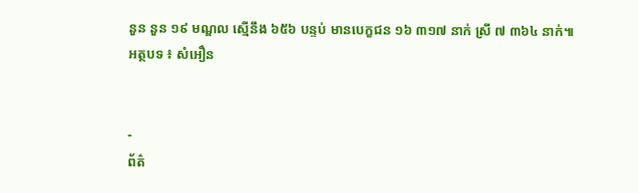នួន នួន ១៩ មណ្ឌល ស្មើនឹង ៦៥៦ បន្ទប់ មានបេក្ខជន ១៦ ៣១៧ នាក់ ស្រី ៧ ៣៦៤ នាក់៕
អត្ថបទ ៖ សំអឿន


-
ព័ត៌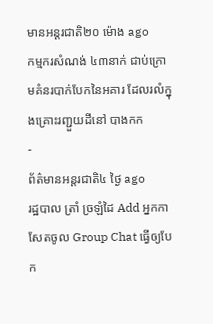មានអន្ដរជាតិ២០ ម៉ោង ago
កម្មករសំណង់ ៤៣នាក់ ជាប់ក្រោមគំនរបាក់បែកនៃអគារ ដែលរលំក្នុងគ្រោះរញ្ជួយដីនៅ បាងកក
-
ព័ត៌មានអន្ដរជាតិ៤ ថ្ងៃ ago
រដ្ឋបាល ត្រាំ ច្រឡំដៃ Add អ្នកកាសែតចូល Group Chat ធ្វើឲ្យបែក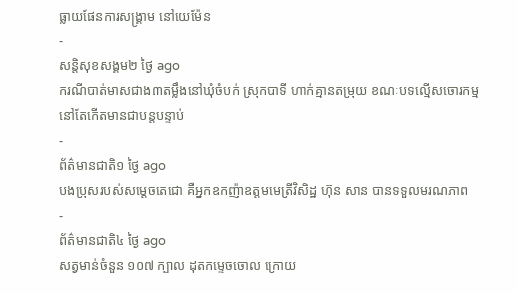ធ្លាយផែនការសង្គ្រាម នៅយេម៉ែន
-
សន្តិសុខសង្គម២ ថ្ងៃ ago
ករណីបាត់មាសជាង៣តម្លឹងនៅឃុំចំបក់ ស្រុកបាទី ហាក់គ្មានតម្រុយ ខណៈបទល្មើសចោរកម្មនៅតែកើតមានជាបន្តបន្ទាប់
-
ព័ត៌មានជាតិ១ ថ្ងៃ ago
បងប្រុសរបស់សម្ដេចតេជោ គឺអ្នកឧកញ៉ាឧត្តមមេត្រីវិសិដ្ឋ ហ៊ុន សាន បានទទួលមរណភាព
-
ព័ត៌មានជាតិ៤ ថ្ងៃ ago
សត្វមាន់ចំនួន ១០៧ ក្បាល ដុតកម្ទេចចោល ក្រោយ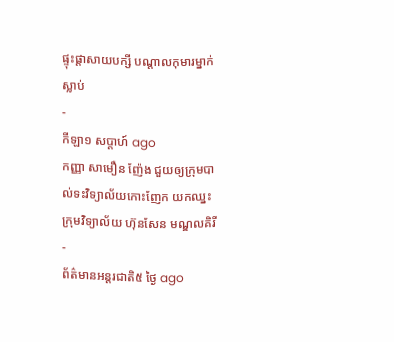ផ្ទុះផ្ដាសាយបក្សី បណ្តាលកុមារម្នាក់ស្លាប់
-
កីឡា១ សប្តាហ៍ ago
កញ្ញា សាមឿន ញ៉ែង ជួយឲ្យក្រុមបាល់ទះវិទ្យាល័យកោះញែក យកឈ្នះ ក្រុមវិទ្យាល័យ ហ៊ុនសែន មណ្ឌលគិរី
-
ព័ត៌មានអន្ដរជាតិ៥ ថ្ងៃ ago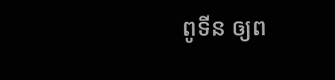ពូទីន ឲ្យព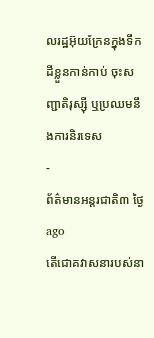លរដ្ឋអ៊ុយក្រែនក្នុងទឹកដីខ្លួនកាន់កាប់ ចុះសញ្ជាតិរុស្ស៊ី ឬប្រឈមនឹងការនិរទេស
-
ព័ត៌មានអន្ដរជាតិ៣ ថ្ងៃ ago
តើជោគវាសនារបស់នា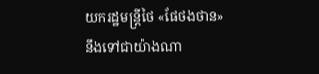យករដ្ឋមន្ត្រីថៃ «ផែថងថាន» នឹងទៅជាយ៉ាងណា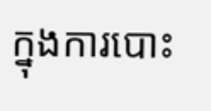ក្នុងការបោះ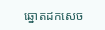ឆ្នោតដកសេច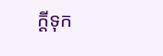ក្តីទុក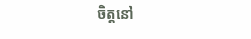ចិត្តនៅ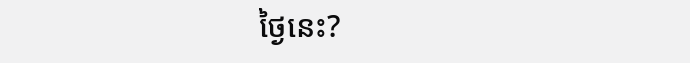ថ្ងៃនេះ?